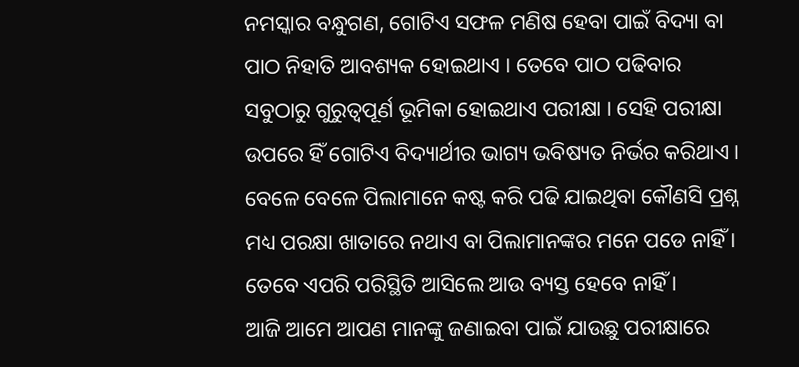ନମସ୍କାର ବନ୍ଧୁଗଣ, ଗୋଟିଏ ସଫଳ ମଣିଷ ହେବା ପାଇଁ ବିଦ୍ୟା ବା ପାଠ ନିହାତି ଆବଶ୍ୟକ ହୋଇଥାଏ । ତେବେ ପାଠ ପଢିବାର ସବୁଠାରୁ ଗୁରୁତ୍ଵପୂର୍ଣ ଭୂମିକା ହୋଇଥାଏ ପରୀକ୍ଷା । ସେହି ପରୀକ୍ଷା ଉପରେ ହିଁ ଗୋଟିଏ ବିଦ୍ୟାର୍ଥୀର ଭାଗ୍ୟ ଭବିଷ୍ୟତ ନିର୍ଭର କରିଥାଏ । ବେଳେ ବେଳେ ପିଲାମାନେ କଷ୍ଟ କରି ପଢି ଯାଇଥିବା କୌଣସି ପ୍ରଶ୍ନ ମଧ୍ୟ ପରକ୍ଷା ଖାତାରେ ନଥାଏ ବା ପିଲାମାନଙ୍କର ମନେ ପଡେ ନାହିଁ । ତେବେ ଏପରି ପରିସ୍ଥିତି ଆସିଲେ ଆଉ ବ୍ୟସ୍ତ ହେବେ ନାହିଁ ।
ଆଜି ଆମେ ଆପଣ ମାନଙ୍କୁ ଜଣାଇବା ପାଇଁ ଯାଉଛୁ ପରୀକ୍ଷାରେ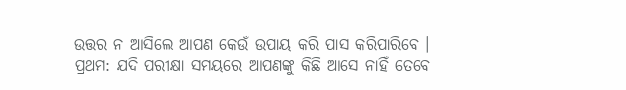ଉତ୍ତର ନ ଆସିଲେ ଆପଣ କେଉଁ ଉପାୟ କରି ପାସ କରିପାରିବେ । ପ୍ରଥମ: ଯଦି ପରୀକ୍ଷା ସମୟରେ ଆପଣଙ୍କୁ କିଛି ଆସେ ନାହିଁ ତେବେ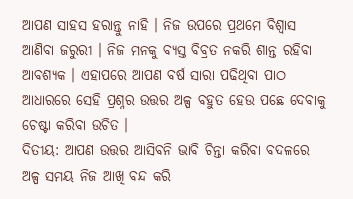ଆପଣ ସାହସ ହରାନ୍ତୁ ନାହି । ନିଜ ଉପରେ ପ୍ରଥମେ ବିଶ୍ଵାସ ଆଣିବା ଜରୁରୀ । ନିଜ ମନକୁ ବ୍ୟସ୍ତ ବିବ୍ରତ ନକରି ଶାନ୍ତ ରହିବା ଆବଶ୍ୟକ । ଏହାପରେ ଆପଣ ବର୍ଷ ସାରା ପଢିଥିବା ପାଠ ଆଧାରରେ ସେହି ପ୍ରଶ୍ନର ଉତ୍ତର ଅଳ୍ପ ବହୁତ ହେଉ ପଛେ ଦେବାକୁ ଚେଷ୍ଟା କରିବା ଉଚିତ ।
ଦିତୀୟ: ଆପଣ ଉତ୍ତର ଆସିବନି ଭାବି ଚିନ୍ତା କରିବା ବଦଳରେ ଅଳ୍ପ ସମୟ ନିଜ ଆଖି ବନ୍ଦ କରି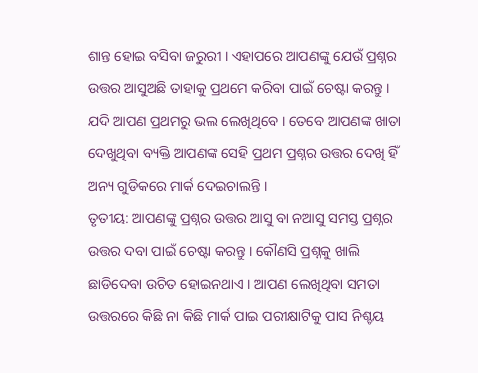ଶାନ୍ତ ହୋଇ ବସିବା ଜରୁରୀ । ଏହାପରେ ଆପଣଙ୍କୁ ଯେଉଁ ପ୍ରଶ୍ନର ଉତ୍ତର ଆସୁଅଛି ତାହାକୁ ପ୍ରଥମେ କରିବା ପାଇଁ ଚେଷ୍ଟା କରନ୍ତୁ । ଯଦି ଆପଣ ପ୍ରଥମରୁ ଭଲ ଲେଖିଥିବେ । ତେବେ ଆପଣଙ୍କ ଖାତା ଦେଖୁଥିବା ବ୍ୟକ୍ତି ଆପଣଙ୍କ ସେହି ପ୍ରଥମ ପ୍ରଶ୍ନର ଉତ୍ତର ଦେଖି ହିଁ ଅନ୍ୟ ଗୁଡିକରେ ମାର୍କ ଦେଇଚାଲନ୍ତି ।
ତୃତୀୟ: ଆପଣଙ୍କୁ ପ୍ରଶ୍ନର ଉତ୍ତର ଆସୁ ବା ନଆସୁ ସମସ୍ତ ପ୍ରଶ୍ନର ଉତ୍ତର ଦବା ପାଇଁ ଚେଷ୍ଟା କରନ୍ତୁ । କୌଣସି ପ୍ରଶ୍ନକୁ ଖାଲି ଛାଡିଦେବା ଉଚିତ ହୋଇନଥାଏ । ଆପଣ ଲେଖିଥିବା ସମତା ଉତ୍ତରରେ କିଛି ନା କିଛି ମାର୍କ ପାଇ ପରୀକ୍ଷାଟିକୁ ପାସ ନିଶ୍ଚୟ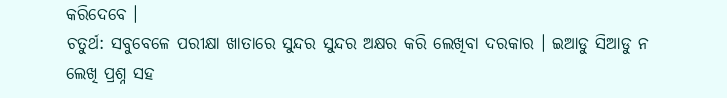କରିଦେବେ ।
ଚତୁର୍ଥ: ସବୁବେଳେ ପରୀକ୍ଷା ଖାତାରେ ସୁନ୍ଦର ସୁନ୍ଦର ଅକ୍ଷର କରି ଲେଖିବା ଦରକାର । ଇଆଡୁ ସିଆଡୁ ନ ଲେଖି ପ୍ରଶ୍ନ ସହ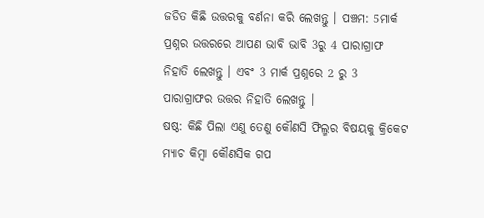ଜଡିତ କିଛି ଉତ୍ତରକୁ ବର୍ଣନା କରି ଲେଖନ୍ତୁ । ପଞ୍ଚମ: 5ମାର୍କ ପ୍ରଶ୍ନର ଉତ୍ତରରେ ଆପଣ ଭାବି ଭାବି 3ରୁ 4 ପାରାଗ୍ରାଫ ନିହାତି ଲେଖନ୍ତୁ । ଏବଂ 3 ମାର୍କ ପ୍ରଶ୍ନରେ 2 ରୁ 3 ପାରାଗ୍ରାଫର ଉତ୍ତର ନିହାତି ଲେଖନ୍ତୁ ।
ଷଷ୍ଠ: କିଛି ପିଲା ଏଣୁ ତେଣୁ କୌଣସି ଫିଲ୍ମର ବିଷୟକୁ କ୍ରିକେଟ ମ୍ଯାଚ କିମ୍ବା କୌଣସିକ ଗପ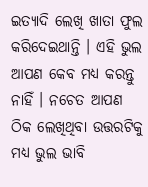ଇତ୍ୟାଦି ଲେଖି ଖାତା ଫୁଲ କରିଦେଇଥାନ୍ତି । ଏହି ଭୁଲ ଆପଣ କେବ ମଧ୍ୟ କରନ୍ତୁ ନାହିଁ । ନଚେତ ଆପଣ ଠିକ ଲେଖିଥିବା ଉତ୍ତରଟିକୁ ମଧ୍ୟ ଭୁଲ ଭାବି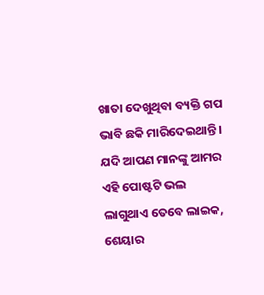ଖାତା ଦେଖୁଥିବା ବ୍ୟକ୍ତି ଗପ ଭାବି ଛକି ମାରିଦେଇଥାନ୍ତି । ଯଦି ଆପଣ ମାନଙ୍କୁ ଆମର ଏହି ପୋଷ୍ଟଟି ଭଲ ଲାଗୁଥାଏ ତେବେ ଲାଇକ, ଶେୟାର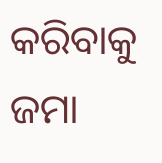କରିବାକୁ ଜମା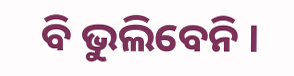ବି ଭୁଲିବେନି ।